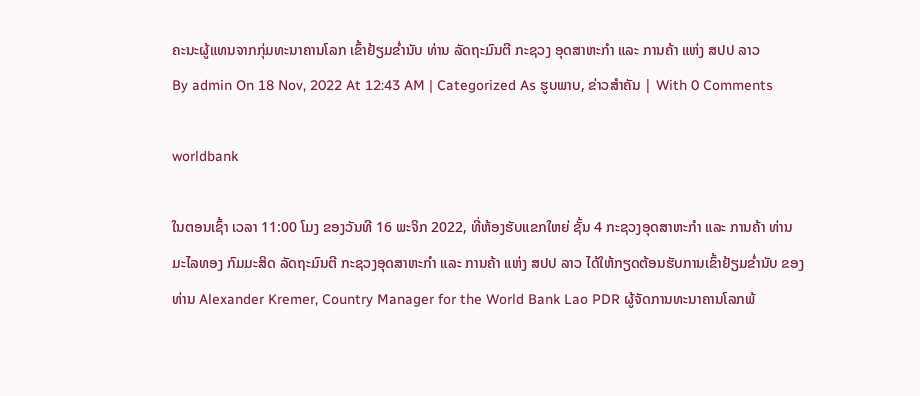ຄະນະຜູ້ແທນຈາກກຸ່ມທະນາຄານໂລກ ເຂົ້າຢ້ຽມຂໍ່ານັບ ທ່ານ ລັດຖະມົນຕີ ກະຊວງ ອຸດສາຫະກໍາ ແລະ ການຄ້າ ແຫ່ງ ສປປ ລາວ
By admin On 18 Nov, 2022 At 12:43 AM | Categorized As ຮູບພາບ, ຂ່າວສຳຄັນ | With 0 Comments

worldbank

ໃນຕອນເຊົ້າ ເວລາ 11:00 ໂມງ ຂອງວັນທີ 16 ພະຈິກ 2022, ທີ່ຫ້ອງຮັບແຂກໃຫຍ່ ຊັ້ນ 4 ກະຊວງອຸດສາຫະກໍາ ແລະ ການຄ້າ ທ່ານ ມະໄລທອງ ກົມມະສິດ ລັດຖະມົນຕີ ກະຊວງອຸດສາຫະກໍາ ແລະ ການຄ້າ ແຫ່ງ ສປປ ລາວ ໄດ້ໃຫ້ກຽດຕ້ອນຮັບການເຂົ້າຢ້ຽມຂໍ່ານັບ ຂອງ ທ່ານ Alexander Kremer, Country Manager for the World Bank Lao PDR ຜູ້ຈັດການທະນາຄານໂລກພ້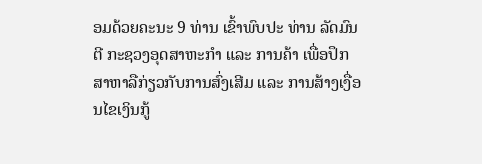ອມດ້ວຍຄະນະ 9 ທ່ານ ເຂົ້າພົບປະ ທ່ານ ລັດມົນຕີ ກະຊວງອຸດສາຫະກໍາ ແລະ ການຄ້າ ເພື່ອປຶກສາຫາລືກ່ຽວກັບການສົ່ງເສີມ ແລະ ການສ້າງເງື່ອນໄຂເງິນກູ້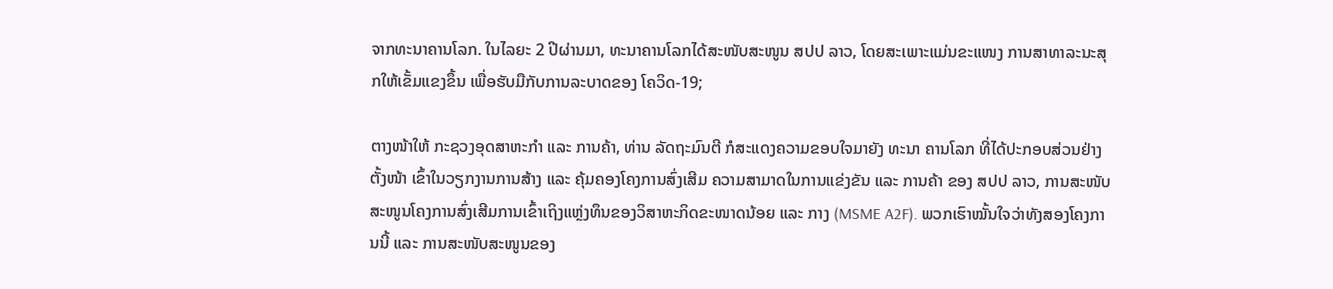ຈາກທະນາຄານໂລກ. ໃນໄລຍະ 2 ປີຜ່ານມາ, ທະນາຄານໂລກໄດ້ສະໜັບສະໜູນ ສປປ ລາວ, ໂດຍສະເພາະແມ່ນຂະແໜງ ການສາທາລະນະສຸກໃຫ້ເຂັ້ມແຂງຂຶ້ນ ເພື່ອຮັບມືກັບການລະບາດຂອງ ໂຄວິດ-19;

ຕາງໜ້າໃຫ້ ກະຊວງອຸດສາຫະກໍາ ແລະ ການຄ້າ, ທ່ານ ລັດຖະມົນຕີ ກໍສະແດງຄວາມຂອບໃຈມາຍັງ ທະນາ ຄານໂລກ ທີ່ໄດ້ປະກອບສ່ວນຢ່າງຕັ້ງໜ້າ ເຂົ້າໃນວຽກງານການສ້າງ ແລະ ຄຸ້ມຄອງໂຄງການສົ່ງເສີມ ຄວາມສາມາດໃນການແຂ່ງຂັນ ແລະ ການຄ້າ ຂອງ ສປປ ລາວ, ການສະໜັບສະໜູນໂຄງການສົ່ງເສີມການເຂົ້າເຖິງແຫຼ່ງທຶນຂອງວິສາຫະກິດຂະໜາດນ້ອຍ ແລະ ກາງ (MSME A2F). ພວກເຮົາໝັ້ນໃຈວ່າທັງສອງໂຄງການນີ້ ແລະ ການສະໜັບສະໜູນຂອງ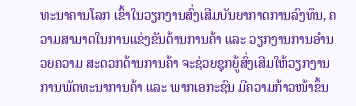ທະນາຄານໂລກ ເຂົ້າໃນວຽກງານສົ່ງເສີມບັນຍາກາດການລົງທຶນ, ຄວາມສາມາດໃນການແຂ່ງຂັນດ້ານການຄ້າ ແລະ ວຽກງານການອໍານວຍຄວາມ ສະດວກດ້ານການຄ້າ ຈະຊ່ວຍຊຸກຍູ້ສົ່ງເສີມໃຫ້ວຽກງານການພັດທະນາການຄ້າ ແລະ ພາກເອກະຊົນ ມີຄວາມກ້າວໜ້າຂຶ້ນ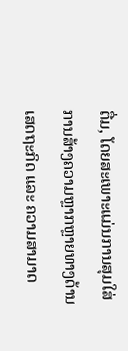ຕື່ມ, ໂດຍສະເພາະແມ່ນການສຸມໃສ່ການສ້າງຄວາມຫຼາກຫຼາຍທາງດ້ານເສດຖະກິດ ແລະ ຄວາມສາມາດ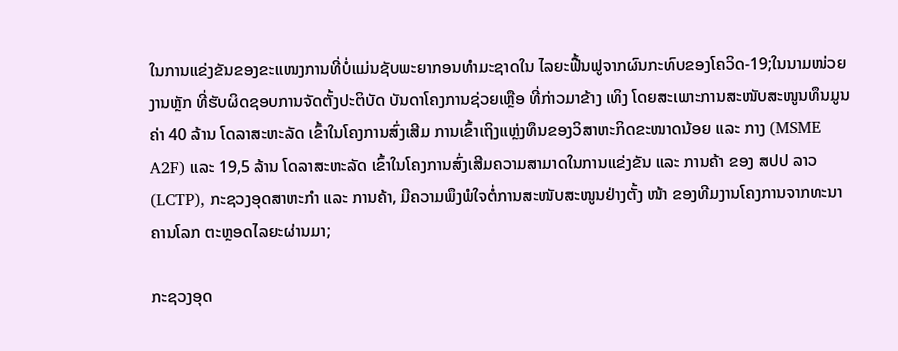ໃນການແຂ່ງຂັນຂອງຂະແໜງການທີ່ບໍ່ແມ່ນຊັບພະຍາກອນທໍາມະຊາດໃນ ໄລຍະຟື້ນຟູຈາກຜົນກະທົບຂອງໂຄວິດ-19;ໃນນາມໜ່ວຍງານຫຼັກ ທີ່ຮັບຜິດຊອບການຈັດຕັ້ງປະຕິບັດ ບັນດາໂຄງການຊ່ວຍເຫຼືອ ທີ່ກ່າວມາຂ້າງ ເທິງ ໂດຍສະເພາະການສະໜັບສະໜູນທຶນມູນຄ່າ 40 ລ້ານ ໂດລາສະຫະລັດ ເຂົ້າໃນໂຄງການສົ່ງເສີມ ການເຂົ້າເຖິງແຫຼ່ງທຶນຂອງວິສາຫະກິດຂະໜາດນ້ອຍ ແລະ ກາງ (MSME A2F) ແລະ 19,5 ລ້ານ ໂດລາສະຫະລັດ ເຂົ້າໃນໂຄງການສົ່ງເສີມຄວາມສາມາດໃນການແຂ່ງຂັນ ແລະ ການຄ້າ ຂອງ ສປປ ລາວ (LCTP), ກະຊວງອຸດສາຫະກຳ ແລະ ການຄ້າ, ມີຄວາມພຶງພໍໃຈຕໍ່ການສະໜັບສະໜູນຢ່າງຕັ້ງ ໜ້າ ຂອງທີມງານໂຄງການຈາກທະນາຄານໂລກ ຕະຫຼອດໄລຍະຜ່ານມາ;

ກະຊວງອຸດ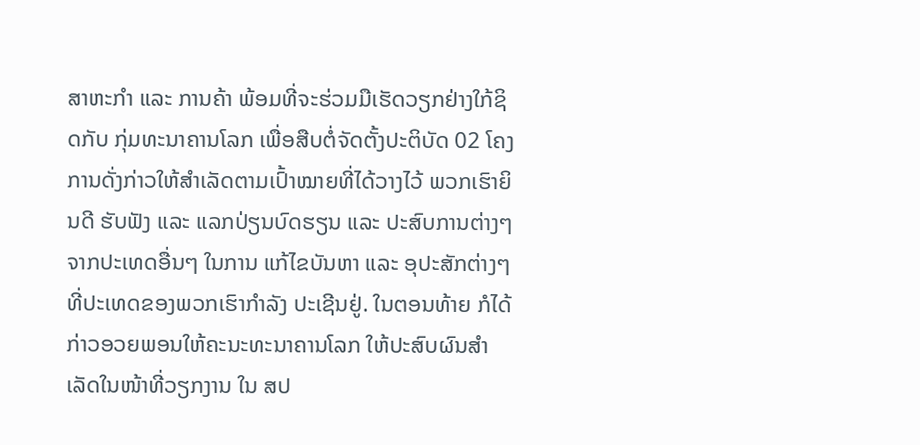ສາຫະກໍາ ແລະ ການຄ້າ ພ້ອມທີ່ຈະຮ່ວມມືເຮັດວຽກຢ່າງໃກ້ຊິດກັບ ກຸ່ມທະນາຄານໂລກ ເພື່ອສືບຕໍ່ຈັດຕັ້ງປະຕິບັດ 02 ໂຄງການດັ່ງກ່າວໃຫ້ສໍາເລັດຕາມເປົ້າໝາຍທີ່ໄດ້ວາງໄວ້ ພວກເຮົາຍິນດີ ຮັບຟັງ ແລະ ແລກປ່ຽນບົດຮຽນ ແລະ ປະສົບການຕ່າງໆ ຈາກປະເທດອື່ນໆ ໃນການ ແກ້ໄຂບັນຫາ ແລະ ອຸປະສັກຕ່າງໆ ທີ່ປະເທດຂອງພວກເຮົາກຳລັງ ປະເຊີນຢູ່. ໃນຕອນທ້າຍ ກໍໄດ້ກ່າວອວຍພອນໃຫ້ຄະນະທະນາຄານໂລກ ໃຫ້ປະສົບຜົນສໍາເລັດໃນໜ້າທີ່ວຽກງານ ໃນ ສປ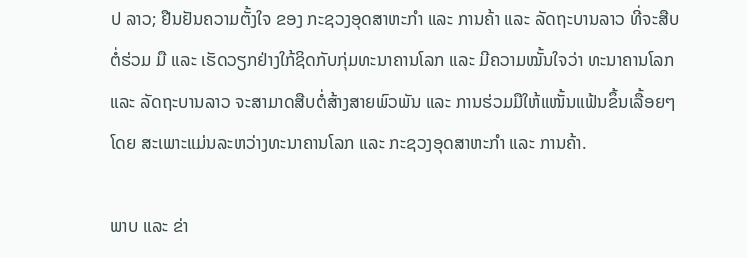ປ ລາວ; ຢືນຢັນຄວາມຕັ້ງໃຈ ຂອງ ກະຊວງອຸດສາຫະກໍາ ແລະ ການຄ້າ ແລະ ລັດຖະບານລາວ ທີ່ຈະສືບຕໍ່ຮ່ວມ ມື ແລະ ເຮັດວຽກຢ່າງໃກ້ຊິດກັບກຸ່ມທະນາຄານໂລກ ແລະ ມີຄວາມໝັ້ນໃຈວ່າ ທະນາຄານໂລກ ແລະ ລັດຖະບານລາວ ຈະສາມາດສືບຕໍ່ສ້າງສາຍພົວພັນ ແລະ ການຮ່ວມມືໃຫ້ແໜັ້ນແຟ້ນຂຶ້ນເລື້ອຍໆ ໂດຍ ສະເພາະແມ່ນລະຫວ່າງທະນາຄານໂລກ ແລະ ກະຊວງອຸດສາຫະກໍາ ແລະ ການຄ້າ.

ພາບ ແລະ ຂ່າ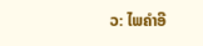ວ: ໄພຄຳອີ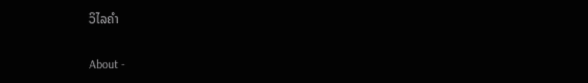ວິໄລຄຳ

About -